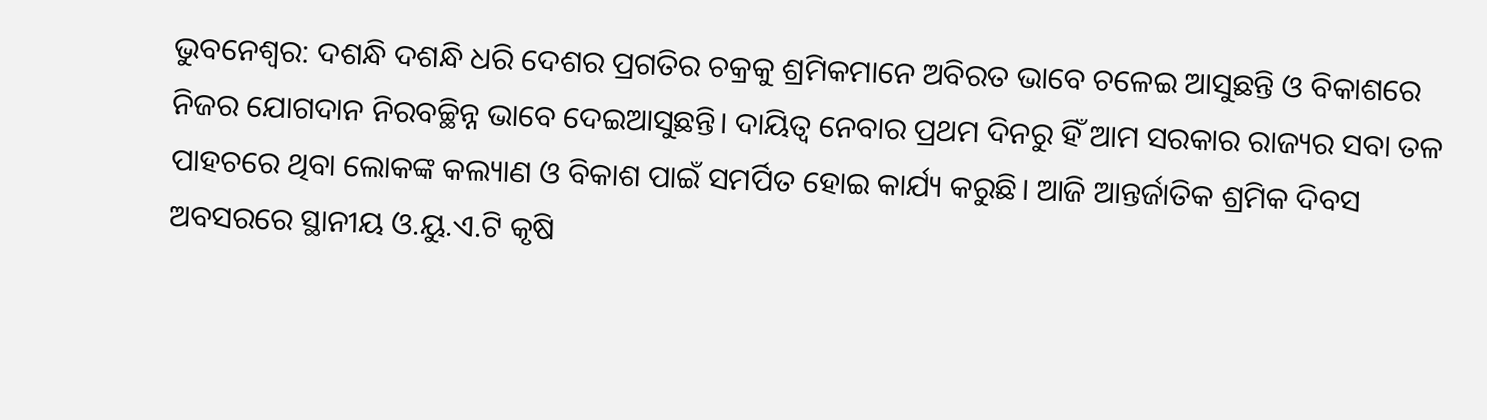ଭୁବନେଶ୍ୱର: ଦଶନ୍ଧି ଦଶନ୍ଧି ଧରି ଦେଶର ପ୍ରଗତିର ଚକ୍ରକୁ ଶ୍ରମିକମାନେ ଅବିରତ ଭାବେ ଚଳେଇ ଆସୁଛନ୍ତି ଓ ବିକାଶରେ ନିଜର ଯୋଗଦାନ ନିରବଚ୍ଛିନ୍ନ ଭାବେ ଦେଇଆସୁଛନ୍ତି। ଦାୟିତ୍ୱ ନେବାର ପ୍ରଥମ ଦିନରୁ ହିଁ ଆମ ସରକାର ରାଜ୍ୟର ସବା ତଳ ପାହଚରେ ଥିବା ଲୋକଙ୍କ କଲ୍ୟାଣ ଓ ବିକାଶ ପାଇଁ ସମର୍ପିତ ହୋଇ କାର୍ଯ୍ୟ କରୁଛି। ଆଜି ଆନ୍ତର୍ଜାତିକ ଶ୍ରମିକ ଦିବସ ଅବସରରେ ସ୍ଥାନୀୟ ଓ.ୟୁ.ଏ.ଟି କୃଷି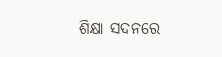ଶିକ୍ଷା ସଦନରେ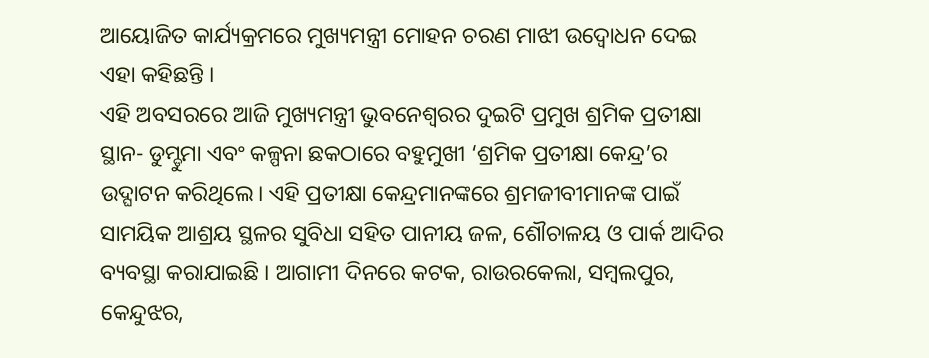ଆୟୋଜିତ କାର୍ଯ୍ୟକ୍ରମରେ ମୁଖ୍ୟମନ୍ତ୍ରୀ ମୋହନ ଚରଣ ମାଝୀ ଉଦ୍ବୋଧନ ଦେଇ ଏହା କହିଛନ୍ତି ।
ଏହି ଅବସରରେ ଆଜି ମୁଖ୍ୟମନ୍ତ୍ରୀ ଭୁବନେଶ୍ୱରର ଦୁଇଟି ପ୍ରମୁଖ ଶ୍ରମିକ ପ୍ରତୀକ୍ଷା ସ୍ଥାନ- ଡୁମ୍ଡୁମା ଏବଂ କଳ୍ପନା ଛକଠାରେ ବହୁମୁଖୀ ‘ଶ୍ରମିକ ପ୍ରତୀକ୍ଷା କେନ୍ଦ୍ର’ର ଉଦ୍ଘାଟନ କରିଥିଲେ। ଏହି ପ୍ରତୀକ୍ଷା କେନ୍ଦ୍ରମାନଙ୍କରେ ଶ୍ରମଜୀବୀମାନଙ୍କ ପାଇଁ ସାମୟିକ ଆଶ୍ରୟ ସ୍ଥଳର ସୁବିଧା ସହିତ ପାନୀୟ ଜଳ, ଶୌଚାଳୟ ଓ ପାର୍କ ଆଦିର ବ୍ୟବସ୍ଥା କରାଯାଇଛି । ଆଗାମୀ ଦିନରେ କଟକ, ରାଉରକେଲା, ସମ୍ବଲପୁର, କେନ୍ଦୁଝର,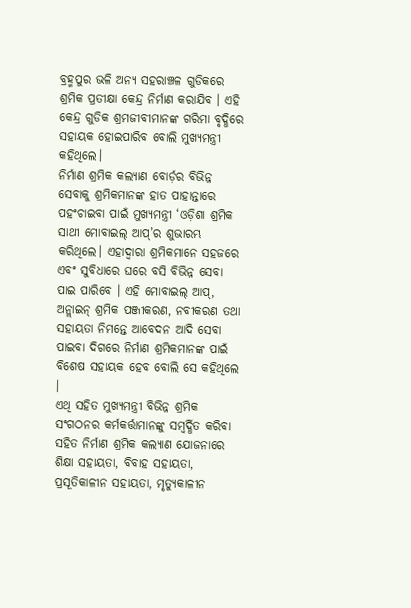ବ୍ରହ୍ମପୁର ଭଳି ଅନ୍ୟ ସହରାଞ୍ଚଳ ଗୁଡିକରେ ଶ୍ରମିକ ପ୍ରତୀକ୍ଷା କେନ୍ଦ୍ର ନିର୍ମାଣ କରାଯିବ । ଏହି କେନ୍ଦ୍ର ଗୁଡିକ ଶ୍ରମଜୀବୀମାନଙ୍କ ଗରିମା ବୃଦ୍ଧିରେ ସହାୟକ ହୋଇପାରିବ ବୋଲି ମୁଖ୍ୟମନ୍ତ୍ରୀ କହିଥିଲେ।
ନିର୍ମାଣ ଶ୍ରମିକ କଲ୍ୟାଣ ବୋର୍ଡ଼ର ବିଭିନ୍ନ ସେବାକୁ ଶ୍ରମିକମାନଙ୍କ ହାତ ପାହାନ୍ତାରେ ପହଂଚାଇବା ପାଇଁ ମୁଖ୍ୟମନ୍ତ୍ରୀ ‘ଓଡ଼ିଶା ଶ୍ରମିକ ସାଥୀ ମୋବାଇଲ୍ ଆପ୍’ର ଶୁଭାରମ୍ଭ କରିଥିଲେ। ଏହାଦ୍ୱାରା ଶ୍ରମିକମାନେ ସହଜରେ ଏବଂ ସୁବିଧାରେ ଘରେ ବସି ବିଭିନ୍ନ ସେବା ପାଇ ପାରିବେ । ଏହି ମୋବାଇଲ୍ ଆପ୍, ଅନ୍ଲାଇନ୍ ଶ୍ରମିକ ପଞ୍ଜୀକରଣ, ନବୀକରଣ ତଥା ସହାୟତା ନିମନ୍ତେ ଆବେଦନ ଆଦି ସେବା ପାଇବା ଦିଗରେ ନିର୍ମାଣ ଶ୍ରମିକମାନଙ୍କ ପାଇଁ ବିଶେଷ ସହାୟକ ହେବ ବୋଲି ସେ କହିଥିଲେ ।
ଏଥି ସହିତ ମୁଖ୍ୟମନ୍ତ୍ରୀ ବିଭିନ୍ନ ଶ୍ରମିକ ସଂଗଠନର କର୍ମକର୍ତ୍ତାମାନଙ୍କୁ ସମ୍ବର୍ଦ୍ଧିତ କରିବା ସହିତ ନିର୍ମାଣ ଶ୍ରମିକ କଲ୍ୟାଣ ଯୋଜନାରେ ଶିକ୍ଷା ସହାୟତା, ବିବାହ ସହାୟତା, ପ୍ରସୂତିକାଳୀନ ସହାୟତା, ମୃତ୍ୟୁକାଳୀନ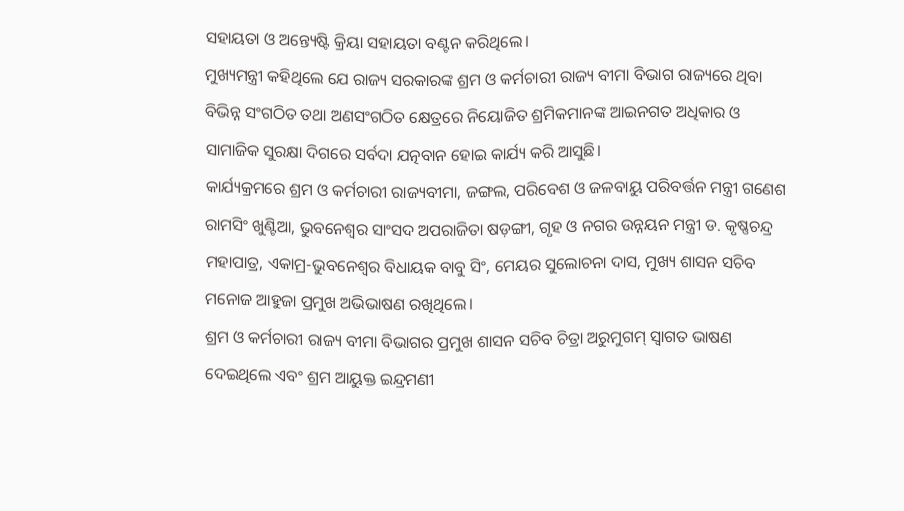ସହାୟତା ଓ ଅନ୍ତ୍ୟେଷ୍ଟି କ୍ରିୟା ସହାୟତା ବଣ୍ଟନ କରିଥିଲେ।
ମୁଖ୍ୟମନ୍ତ୍ରୀ କହିଥିଲେ ଯେ ରାଜ୍ୟ ସରକାରଙ୍କ ଶ୍ରମ ଓ କର୍ମଚାରୀ ରାଜ୍ୟ ବୀମା ବିଭାଗ ରାଜ୍ୟରେ ଥିବା ବିଭିନ୍ନ ସଂଗଠିତ ତଥା ଅଣସଂଗଠିତ କ୍ଷେତ୍ରରେ ନିୟୋଜିତ ଶ୍ରମିକମାନଙ୍କ ଆଇନଗତ ଅଧିକାର ଓ ସାମାଜିକ ସୁରକ୍ଷା ଦିଗରେ ସର୍ବଦା ଯତ୍ନବାନ ହୋଇ କାର୍ଯ୍ୟ କରି ଆସୁଛି।
କାର୍ଯ୍ୟକ୍ରମରେ ଶ୍ରମ ଓ କର୍ମଚାରୀ ରାଜ୍ୟବୀମା, ଜଙ୍ଗଲ, ପରିବେଶ ଓ ଜଳବାୟୁ ପରିବର୍ତ୍ତନ ମନ୍ତ୍ରୀ ଗଣେଶ ରାମସିଂ ଖୁଣ୍ଟିଆ, ଭୁବନେଶ୍ୱର ସାଂସଦ ଅପରାଜିତା ଷଡ଼ଙ୍ଗୀ, ଗୃହ ଓ ନଗର ଉନ୍ନୟନ ମନ୍ତ୍ରୀ ଡ. କୃଷ୍ଣଚନ୍ଦ୍ର ମହାପାତ୍ର, ଏକାମ୍ର-ଭୁବନେଶ୍ୱର ବିଧାୟକ ବାବୁ ସିଂ, ମେୟର ସୁଲୋଚନା ଦାସ, ମୁଖ୍ୟ ଶାସନ ସଚିବ ମନୋଜ ଆହୁଜା ପ୍ରମୁଖ ଅଭିଭାଷଣ ରଖିଥିଲେ।
ଶ୍ରମ ଓ କର୍ମଚାରୀ ରାଜ୍ୟ ବୀମା ବିଭାଗର ପ୍ରମୁଖ ଶାସନ ସଚିବ ଚିତ୍ରା ଅରୁମୁଗମ୍ ସ୍ୱାଗତ ଭାଷଣ ଦେଇଥିଲେ ଏବଂ ଶ୍ରମ ଆୟୁକ୍ତ ଇନ୍ଦ୍ରମଣୀ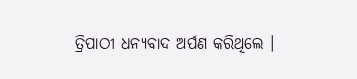ତ୍ରିପାଠୀ ଧନ୍ୟବାଦ ଅର୍ପଣ କରିଥିଲେ ।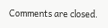Comments are closed.